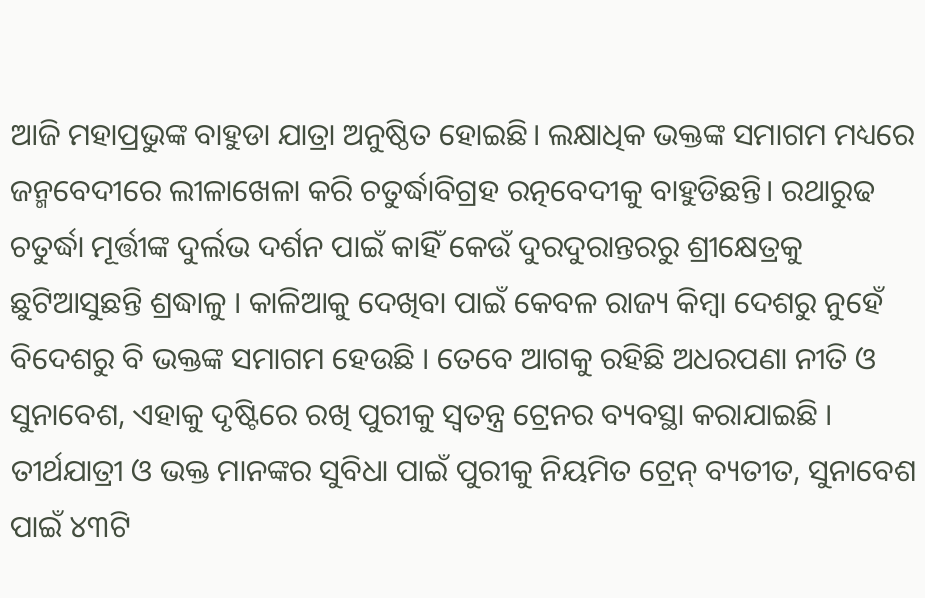ଆଜି ମହାପ୍ରଭୁଙ୍କ ବାହୁଡା ଯାତ୍ରା ଅନୁଷ୍ଠିତ ହୋଇଛି। ଲକ୍ଷାଧିକ ଭକ୍ତଙ୍କ ସମାଗମ ମଧ୍ୟରେ ଜନ୍ମବେଦୀରେ ଲୀଳାଖେଳା କରି ଚତୁର୍ଦ୍ଧାବିଗ୍ରହ ରତ୍ନବେଦୀକୁ ବାହୁଡିଛନ୍ତି। ରଥାରୁଢ ଚତୁର୍ଦ୍ଧା ମୂର୍ତ୍ତୀଙ୍କ ଦୁର୍ଲଭ ଦର୍ଶନ ପାଇଁ କାହିଁ କେଉଁ ଦୁରଦୁରାନ୍ତରରୁ ଶ୍ରୀକ୍ଷେତ୍ରକୁ ଛୁଟିଆସୁଛନ୍ତି ଶ୍ରଦ୍ଧାଳୁ । କାଳିଆକୁ ଦେଖିବା ପାଇଁ କେବଳ ରାଜ୍ୟ କିମ୍ବା ଦେଶରୁ ନୁହେଁ ବିଦେଶରୁ ବି ଭକ୍ତଙ୍କ ସମାଗମ ହେଉଛି । ତେବେ ଆଗକୁ ରହିଛି ଅଧରପଣା ନୀତି ଓ ସୁନାବେଶ, ଏହାକୁ ଦୃଷ୍ଟିରେ ରଖି ପୁରୀକୁ ସ୍ୱତନ୍ତ୍ର ଟ୍ରେନର ବ୍ୟବସ୍ଥା କରାଯାଇଛି ।
ତୀର୍ଥଯାତ୍ରୀ ଓ ଭକ୍ତ ମାନଙ୍କର ସୁବିଧା ପାଇଁ ପୁରୀକୁ ନିୟମିତ ଟ୍ରେନ୍ ବ୍ୟତୀତ, ସୁନାବେଶ ପାଇଁ ୪୩ଟି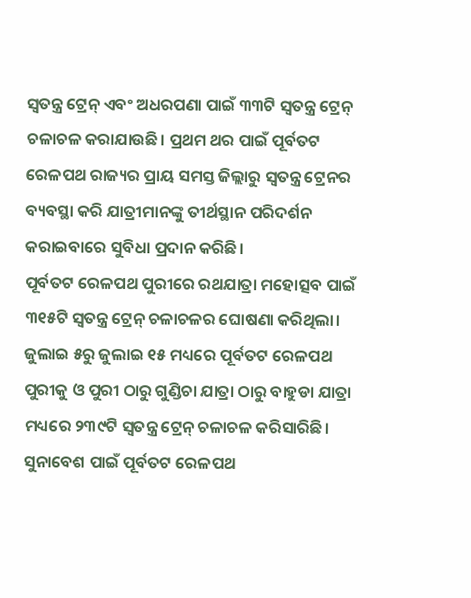ସ୍ୱତନ୍ତ୍ର ଟ୍ରେନ୍ ଏବଂ ଅଧରପଣା ପାଇଁ ୩୩ଟି ସ୍ୱତନ୍ତ୍ର ଟ୍ରେନ୍ ଚଳାଚଳ କରାଯାଉଛି। ପ୍ରଥମ ଥର ପାଇଁ ପୂର୍ବତଟ ରେଳପଥ ରାଜ୍ୟର ପ୍ରାୟ ସମସ୍ତ ଜିଲ୍ଲାରୁ ସ୍ୱତନ୍ତ୍ର ଟ୍ରେନର ବ୍ୟବସ୍ଥା କରି ଯାତ୍ରୀମାନଙ୍କୁ ତୀର୍ଥସ୍ଥାନ ପରିଦର୍ଶନ କରାଇବାରେ ସୁବିଧା ପ୍ରଦାନ କରିଛି।
ପୂର୍ବତଟ ରେଳପଥ ପୁରୀରେ ରଥଯାତ୍ରା ମହୋତ୍ସବ ପାଇଁ ୩୧୫ଟି ସ୍ୱତନ୍ତ୍ର ଟ୍ରେନ୍ ଚଳାଚଳର ଘୋଷଣା କରିଥିଲା। ଜୁଲାଇ ୫ରୁ ଜୁଲାଇ ୧୫ ମଧ୍ୟରେ ପୂର୍ବତଟ ରେଳପଥ ପୁରୀକୁ ଓ ପୁରୀ ଠାରୁ ଗୁଣ୍ଡିଚା ଯାତ୍ରା ଠାରୁ ବାହୁଡା ଯାତ୍ରା ମଧ୍ୟରେ ୨୩୯ଟି ସ୍ୱତନ୍ତ୍ର ଟ୍ରେନ୍ ଚଳାଚଳ କରିସାରିଛି।
ସୁନାବେଶ ପାଇଁ ପୂର୍ବତଟ ରେଳପଥ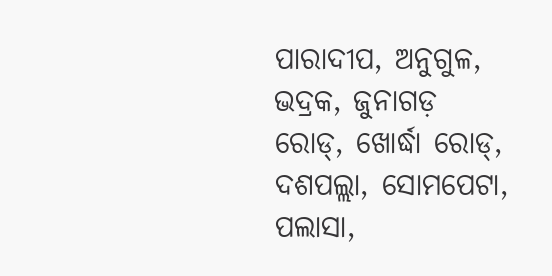ପାରାଦୀପ, ଅନୁଗୁଳ, ଭଦ୍ରକ, ଜୁନାଗଡ଼ ରୋଡ୍, ଖୋର୍ଦ୍ଧା ରୋଡ୍, ଦଶପଲ୍ଲା, ସୋମପେଟା, ପଲାସା,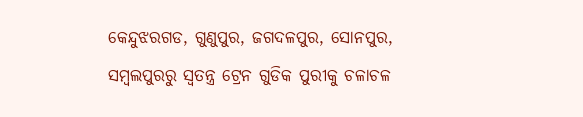କେନ୍ଦୁଝରଗଡ, ଗୁଣୁପୁର, ଜଗଦଳପୁର, ସୋନପୁର, ସମ୍ବଲପୁରରୁ ସ୍ୱତନ୍ତ୍ର ଟ୍ରେନ ଗୁଡିକ ପୁରୀକୁ ଚଳାଚଳ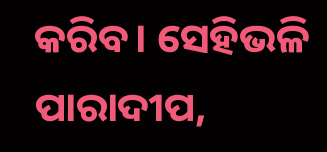କରିବ। ସେହିଭଳି ପାରାଦୀପ,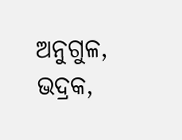ଅନୁଗୁଳ, ଭଦ୍ରକ,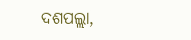ଦଶପଲ୍ଲା,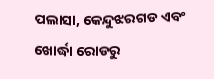ପଲାସା, କେନ୍ଦୁଝରଗଡ ଏବଂ ଖୋର୍ଦ୍ଧା ରୋଡରୁ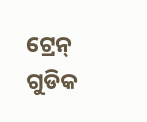ଟ୍ରେନ୍ ଗୁଡିକ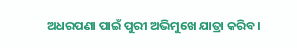ଅଧରପଣା ପାଇଁ ପୁରୀ ଅଭିମୁଖେ ଯାତ୍ରା କରିବ।